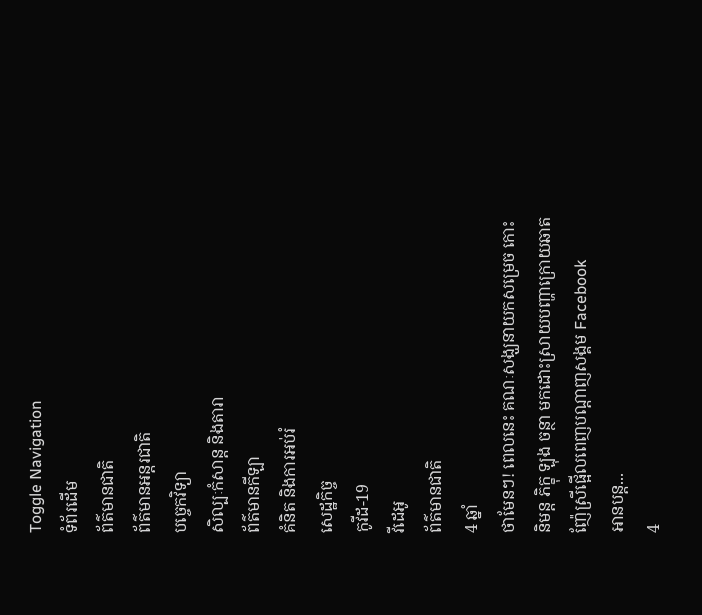Toggle Navigation
ទំព័រដើម
ព័ត៌មានជាតិ
ព័ត៌មានអន្តរជាតិ
បច្ចេកវិទ្យា
សិល្បៈកំសាន្ត និងតារា
ព័ត៌មានកីឡា
គំនិត និងការអប់រំ
សេដ្ឋកិច្ច
កូវីដ-19
វីដេអូ
ព័ត៌មានជាតិ
4 ឆ្នាំ
ថាមែនៗ! ពេលនេះ គណៈសង្ឃនាយកសម្រេច កោះនិមន្ត ភិក្ខុ ឡុង ចន្ថា មកដោះស្រាយបញ្ហាក្រោយឆាតញ៉ែស្រីផ្អើលពេញបណ្តាញសង្គម Facebook
អានបន្ត...
4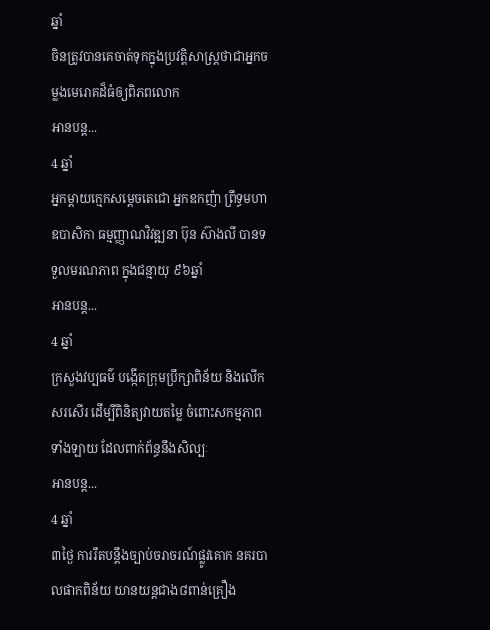ឆ្នាំ
ចិនត្រូវបានគេចាត់ទុកក្នុងប្រវត្តិសាស្ត្រថាជាអ្នកចម្លងមេរោគដ៏ធំឲ្យពិភពលោក
អានបន្ត...
4 ឆ្នាំ
អ្នកម្តាយក្មេកសម្តេចតេជោ អ្នកឧកញ៉ា ព្រឹទ្ធមហាឧបាសិកា ធម្មញ្ញាណវិវឌ្ឍនា ប៊ុន ស៊ាងលី បានទទួលមរណភាព ក្នុងជន្មាយុ ៩៦ឆ្នាំ
អានបន្ត...
4 ឆ្នាំ
ក្រសួងវប្បធម៌ បង្កើតក្រុមប្រឹក្សាពិន័យ និងលើកសរសើរ ដើម្បីពិនិត្យវាយតម្លៃ ចំពោះសកម្មភាពទាំងឡាយ ដែលពាក់ព័ន្ធនឹងសិល្បៈ
អានបន្ត...
4 ឆ្នាំ
៣ថ្ងៃ ការរឹតបន្ដឹងច្បាប់ចរាចរណ៍ផ្លូវគោក នគរបាលផាកពិន័យ យានយន្តជាង៨ពាន់គ្រឿង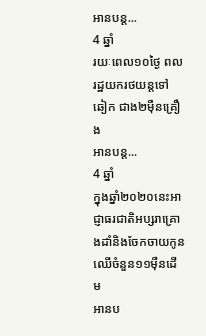អានបន្ត...
4 ឆ្នាំ
រយៈពេល១០ថ្ងៃ ពលរដ្ឋយករថយន្ដទៅ ឆៀក ជាង២ម៉ឺនគ្រឿង
អានបន្ត...
4 ឆ្នាំ
ក្នុងឆ្នាំ២០២០នេះអាជ្ញាធរជាតិអប្សរាគ្រោងដាំនិងចែកចាយកូនឈើចំនួន១១ម៉ឺនដើម
អានប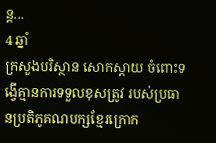ន្ត...
4 ឆ្នាំ
ក្រសួងបរិស្ថាន សោកស្តាយ ចំពោះទង្វើគ្មានការទទួលខុសត្រូវ របស់ប្រធានប្រតិភូគណបក្សខ្មែរក្រោក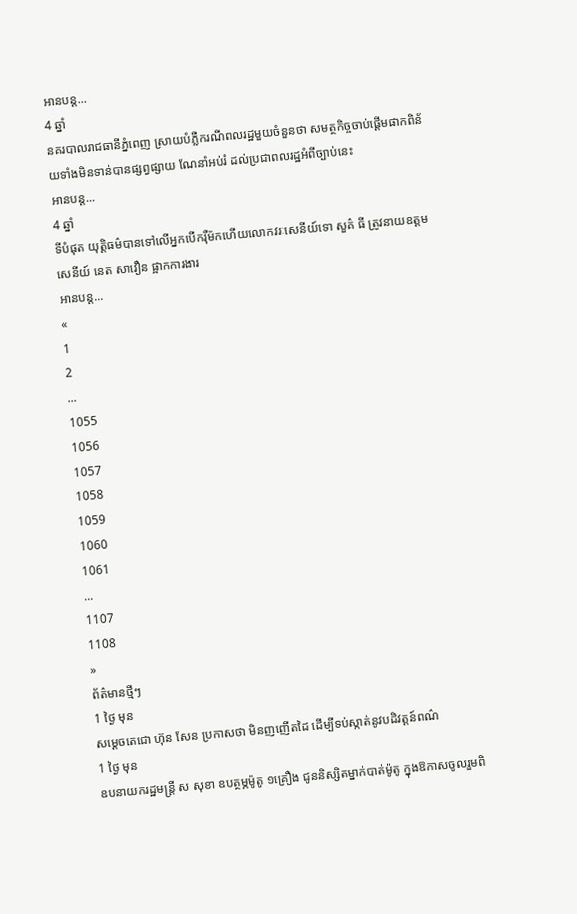អានបន្ត...
4 ឆ្នាំ
នគរបាលរាជធានីភ្នំពេញ ស្រាយបំភ្លឺករណីពលរដ្ឋមួយចំនួនថា សមត្ថកិច្ចចាប់ផ្តើមផាកពិន័យទាំងមិនទាន់បានផ្សព្វផ្សាយ ណែនាំអប់រំ ដល់ប្រជាពលរដ្ឋអំពីច្បាប់នេះ
អានបន្ត...
4 ឆ្នាំ
ទីបំផុត យុត្តិធម៌បានទៅលើអ្នកបើករុឺម៉កហើយលោកវរៈសេនីយ៍ទោ សួគ៌ ធី ត្រូវនាយឧត្ដមសេនីយ៍ នេត សាវឿន ផ្អាកការងារ
អានបន្ត...
«
1
2
...
1055
1056
1057
1058
1059
1060
1061
...
1107
1108
»
ព័ត៌មានថ្មីៗ
1 ថ្ងៃ មុន
សម្ដេចតេជោ ហ៊ុន សែន ប្រកាសថា មិនញញើតដៃ ដើម្បីទប់ស្កាត់នូវបដិវត្តន៍ពណ៌
1 ថ្ងៃ មុន
ឧបនាយករដ្ឋមន្ត្រី ស សុខា ឧបត្ថម្ភម៉ូតូ ១គ្រឿង ជូននិស្សិតម្នាក់បាត់ម៉ូតូ ក្នុងឱកាសចូលរួមពិ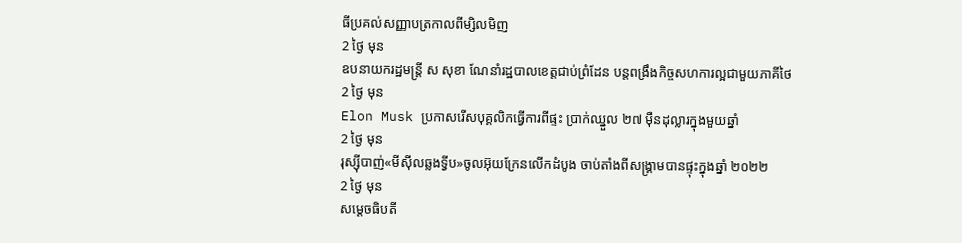ធីប្រគល់សញ្ញាបត្រកាលពីម្សិលមិញ
2 ថ្ងៃ មុន
ឧបនាយករដ្ឋមន្រ្តី ស សុខា ណែនាំរដ្ឋបាលខេត្តជាប់ព្រំដែន បន្តពង្រឹងកិច្ចសហការល្អជាមួយភាគីថៃ
2 ថ្ងៃ មុន
Elon Musk ប្រកាសរើសបុគ្គលិកធ្វើការពីផ្ទះ ប្រាក់ឈ្នួល ២៧ ម៉ឺនដុល្លារក្នុងមួយឆ្នាំ
2 ថ្ងៃ មុន
រុស្ស៊ីបាញ់«មីស៊ីលឆ្លងទ្វីប»ចូលអ៊ុយក្រែនលើកដំបូង ចាប់តាំងពីសង្រ្គាមបានផ្ទុះក្នុងឆ្នាំ ២០២២
2 ថ្ងៃ មុន
សម្ដេចធិបតី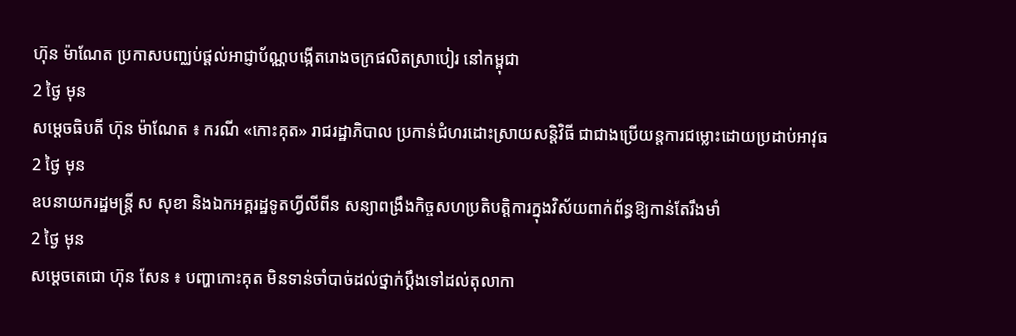ហ៊ុន ម៉ាណែត ប្រកាសបញ្ឈប់ផ្ដល់អាជ្ញាប័ណ្ណបង្កើតរោងចក្រផលិតស្រាបៀរ នៅកម្ពុជា
2 ថ្ងៃ មុន
សម្ដេចធិបតី ហ៊ុន ម៉ាណែត ៖ ករណី «កោះគុត» រាជរដ្ឋាភិបាល ប្រកាន់ជំហរដោះស្រាយសន្ដិវិធី ជាជាងប្រើយន្តការជម្លោះដោយប្រដាប់អាវុធ
2 ថ្ងៃ មុន
ឧបនាយករដ្ឋមន្ត្រី ស សុខា និងឯកអគ្គរដ្ឋទូតហ្វីលីពីន សន្យាពង្រឹងកិច្ចសហប្រតិបត្តិការក្នុងវិស័យពាក់ព័ន្ធឱ្យកាន់តែរឹងមាំ
2 ថ្ងៃ មុន
សម្ដេចតេជោ ហ៊ុន សែន ៖ បញ្ហាកោះគុត មិនទាន់ចាំបាច់ដល់ថ្នាក់ប្ដឹងទៅដល់តុលាកា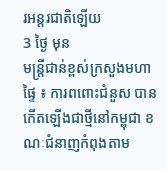រអន្តរជាតិឡើយ
3 ថ្ងៃ មុន
មន្ដ្រីជាន់ខ្ពស់ក្រសួងមហាផ្ទៃ ៖ ការពពោះជំនួស បានកើតឡើងជាថ្មីនៅកម្ពុជា ខណៈជំនាញកំពុងតាម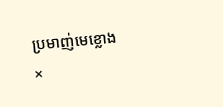ប្រមាញ់មេខ្លោង
×